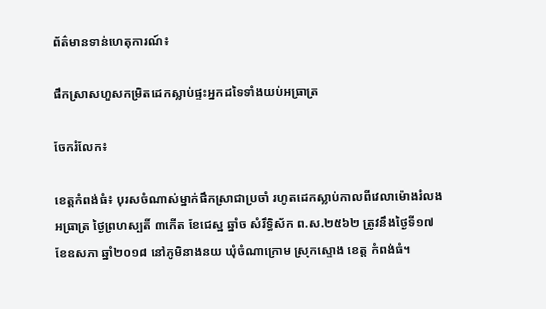ព័ត៌មានទាន់ហេតុការណ៍៖

ផឹកស្រាសហួសកម្រិតដេកស្លាប់ផ្ទះអ្នកដទៃទាំងយប់អធ្រាត្រ

ចែករំលែក៖

ខេត្តកំពង់ធំ៖ បុរសចំណាស់ម្នាក់ផឹកស្រាជាប្រចាំ រហូតដេកស្លាប់កាលពីវេលាម៉ោងរំលងអធ្រាត្រ ថ្ងៃព្រហស្បតិ៍ ៣កើត ខែជេស្ឋ ឆ្នាំច សំរឹទ្ធិស័ក ព.ស.២៥៦២ ត្រូវនឹងថ្ងៃទី១៧ ខែឧសភា ឆ្នាំ២០១៨ នៅភូមិនាងនយ ឃុំចំណាក្រោម ស្រុកស្ទោង ខេត្ត កំពង់ធំ។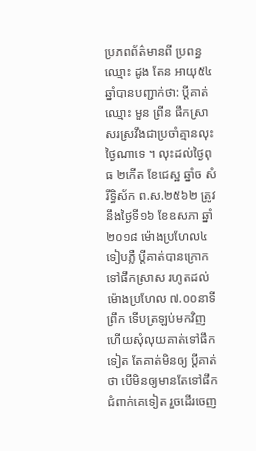ប្រភពព័ត៌មានពី ប្រពន្ធ ឈ្មោះ ដូង តែន អាយុ៥៤ ឆ្នាំបានបញ្ជាក់ថា: ប្តីគាត់ឈ្មោះ មួន ព្រីន ផឹកស្រា សរស្រវឹងជាប្រចាំគ្មានលុះថ្ងៃណាទេ ។ លុះដល់ថ្ងៃពុធ ២កើត ខែជេស្ឋ ឆ្នាំច សំរឹទ្ធិស័ក ព.ស.២៥៦២ ត្រូវនឹងថ្ងៃទី១៦ ខែឧសភា ឆ្នាំ២០១៨ ម៉ោងប្រហែល៤ទៀបភ្លឺ ប្តីគាត់បានក្រោកទៅផឹកស្រាស រហូតដល់ម៉ោងប្រហែល ៧.០០នាទីព្រឹក ទើបត្រឡប់មកវិញ ហើយសុំលុយគាត់ទៅផឹកទៀត តែគាត់មិនឲ្យ ប្តីគាត់ថា បើមិនឲ្យមានតែទៅផឹកជំពាក់គេទៀត រួចដើរចេញ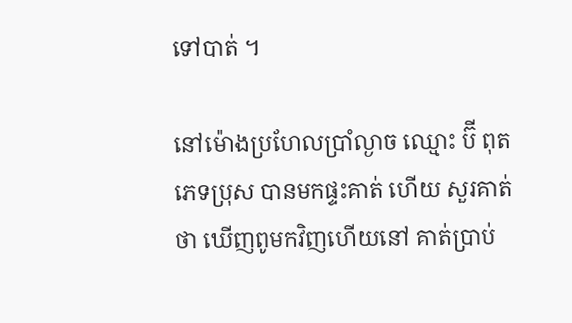ទៅបាត់ ។

នៅម៉ោងប្រហែលប្រាំល្ងាច ឈ្មោះ ប៊ី ពុត ភេទប្រុស បានមកផ្ទះគាត់ ហើយ សួរគាត់ថា ឃើញពូមកវិញហើយនៅ គាត់ប្រាប់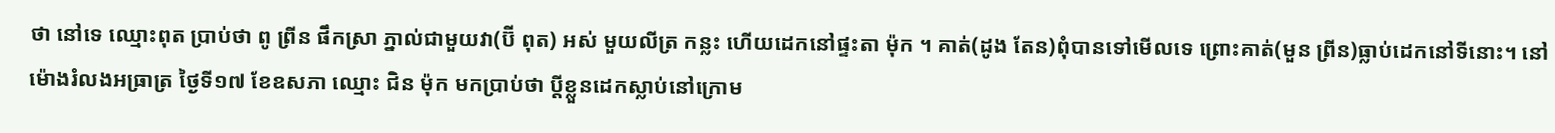ថា នៅទេ ឈ្មោះពុត ប្រាប់ថា ពូ ព្រីន ផឹកស្រា ភ្នាល់ជាមួយវា(ប៊ី ពុត) អស់ មួយលីត្រ កន្លះ ហើយដេកនៅផ្ទះតា ម៉ុក ។ គាត់(ដូង តែន)ពុំបានទៅមើលទេ ព្រោះគាត់(មួន ព្រីន)ធ្លាប់ដេកនៅទីនោះ។ នៅម៉ោងរំលងអធ្រាត្រ ថ្ងៃទី១៧ ខែឧសភា ឈ្មោះ ជិន ម៉ុក មកប្រាប់ថា ប្តីខ្លួនដេកស្លាប់នៅក្រោម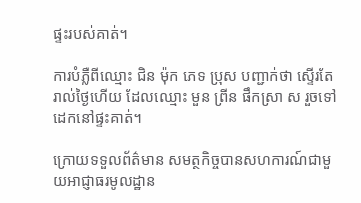ផ្ទះរបស់គាត់។

ការបំភ្លឺពីឈ្មោះ ជិន ម៉ុក ភេទ ប្រុស បញ្ជាក់ថា ស្ទើរតែរាល់ថ្ងៃហើយ ដែលឈ្មោះ មួន ព្រីន ផឹកស្រា ស រួចទៅដេកនៅផ្ទះគាត់។

ក្រោយទទួលព័ត៌មាន សមត្ថកិច្ចបានសហការណ៍ជាមួយអាជ្ញាធរមូលដ្ឋាន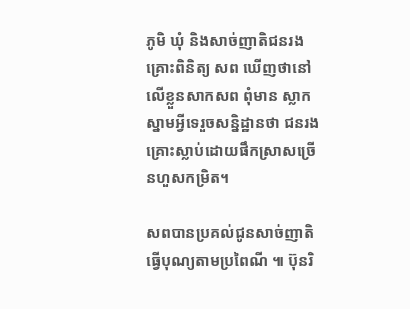ភូមិ ឃុំ និងសាច់ញាតិជនរងគ្រោះពិនិត្យ សព ឃើញថានៅលើខ្លួនសាកសព ពុំមាន ស្លាកស្នាមអ្វីទេរួចសន្និដ្ឋានថា ជនរងគ្រោះស្លាប់ដោយផឹកស្រាសច្រើនហួសកម្រិត។

សពបានប្រគល់ជូនសាច់ញាតិធ្វើបុណ្យតាមប្រពៃណី ៕ ប៊ុនរិ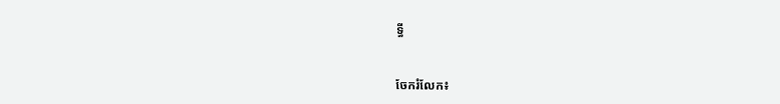ទ្ធី


ចែករំលែក៖